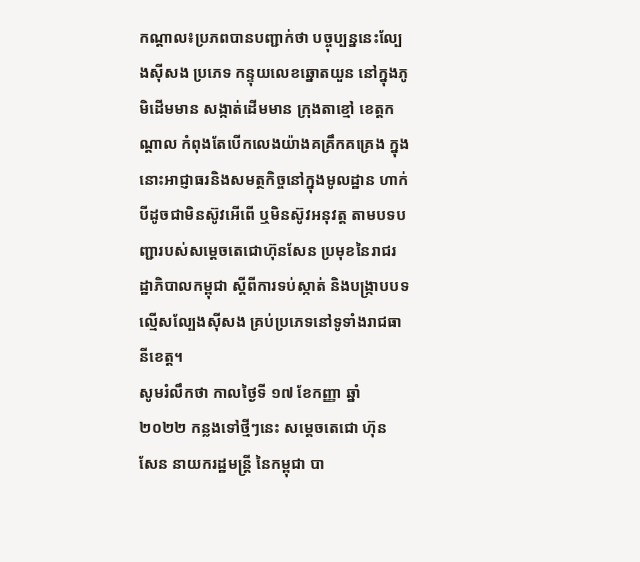កណ្តាល៖ប្រភពបានបញ្ជាក់ថា បច្ចុប្បន្ននេះល្បែងស៊ីសង ប្រភេទ កន្ទុយលេខឆ្នោតយួន នៅក្នុងភូមិដើមមាន សង្កាត់ដើមមាន ក្រុងតាខ្មៅ ខេត្តកណ្តាល កំពុងតែបើកលេងយ៉ាងគគ្រឹកគគ្រេង ក្នុងនោះអាជ្ញាធរនិងសមត្ថកិច្ចនៅក្នុងមូលដ្ឋាន ហាក់បីដូចជាមិនស៊ូវអើពើ ឬមិនស៊ូវអនុវត្ត តាមបទបញ្ជារបស់សម្តេចតេជោហ៊ុនសែន ប្រមុខនៃរាជរដ្ឋាភិបាលកម្ពុជា ស្តីពីការទប់ស្កាត់ និងបង្ក្រាបបទល្មើសល្បែងស៊ីសង គ្រប់ប្រភេទនៅទូទាំងរាជធានីខេត្ត។
សូមរំលឹកថា កាលថ្ងៃទី ១៧ ខែកញ្ញា ឆ្នាំ ២០២២ កន្លងទៅថ្មីៗនេះ សម្ដេចតេជោ ហ៊ុន សែន នាយករដ្ឋមន្ត្រី នៃកម្ពុជា បា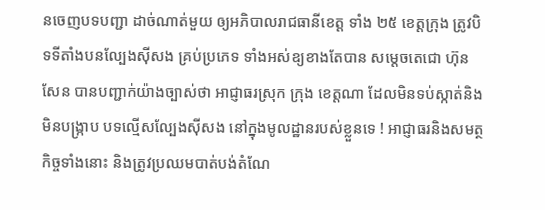នចេញបទបញ្ជា ដាច់ណាត់មួយ ឲ្យអភិបាលរាជធានីខេត្ត ទាំង ២៥ ខេត្តក្រុង ត្រូវបិទទីតាំងបនល្បែងសុីសង គ្រប់ប្រភេទ ទាំងអស់ឧ្យខាងតែបាន សម្តេចតេជោ ហ៊ុន សែន បានបញ្ជាក់យ៉ាងច្បាស់ថា អាជ្ញាធរស្រុក ក្រុង ខេត្តណា ដែលមិនទប់ស្កាត់និងមិនបង្ក្រាប បទល្មើសល្បែងស៊ីសង នៅក្នុងមូលដ្ឋានរបស់ខ្លួនទេ ! អាជ្ញាធរនិងសមត្ថកិច្ចទាំងនោះ និងត្រូវប្រឈមបាត់បង់តំណែ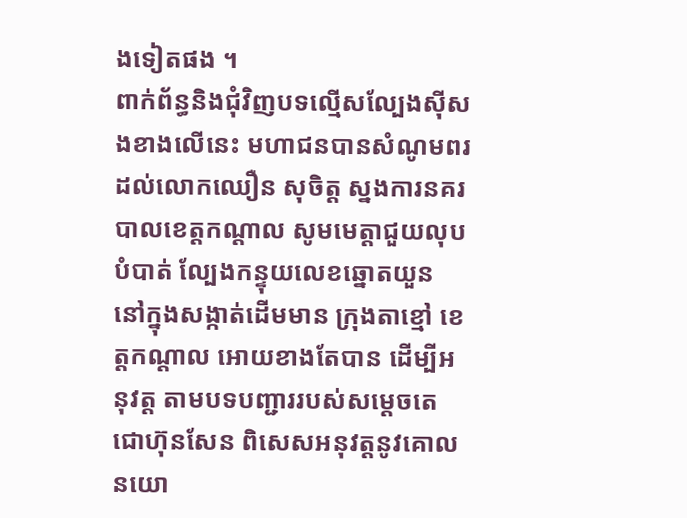ងទៀតផង ។
ពាក់ព័ន្ធនិងជុំវិញបទល្មើសល្បែងស៊ីសងខាងលើនេះ មហាជនបានសំណូមពរ ដល់លោកឈឿន សុចិត្ត ស្នងការនគរបាលខេត្តកណ្តាល សូមមេត្តាជួយលុបបំបាត់ ល្បែងកន្ទុយលេខឆ្នោតយួន នៅក្នុងសង្កាត់ដើមមាន ក្រុងតាខ្មៅ ខេត្តកណ្តាល អោយខាងតែបាន ដើម្បីអនុវត្ត តាមបទបញ្ជាររបស់សម្តេចតេជោហ៊ុនសែន ពិសេសអនុវត្តនូវគោលនយោ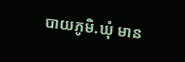បាយភូមិ.ឃុំ មាន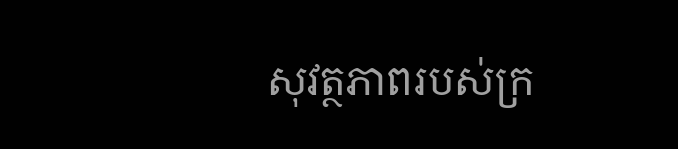សុវត្ថភាពរបស់ក្រ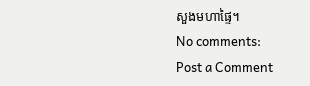សួងមហាផ្ទៃ។
No comments:
Post a Comment